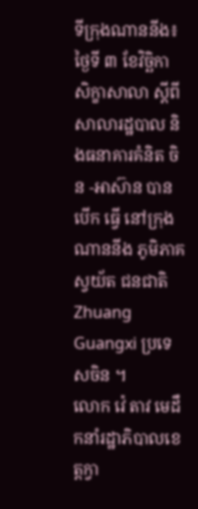ទីក្រុងណាននីង៖ ថ្ងៃទី ៣ ខែវិច្ឆិកា សិក្ខាសាលា ស្តីពី សាលារដ្ឋបាល និងធនាគារគំនិត ចិន -អាស៊ាន បាន បើក ធ្វើ នៅក្រុង ណាននីង ភូមិភាគស្វយ័ត ជនជាតិ Zhuang Guangxi ប្រទេសចិន ។
លោក វ៉េ តាវ មេដឹកនាំរដ្ឋាភិបាលខេត្តក្វា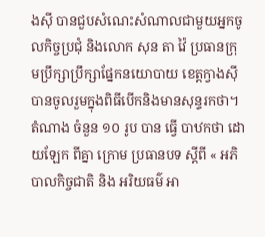ងស៊ី បានជួបសំណេះសំណាលជាមួយអ្នកចូលកិច្ចប្រជុំ និងលោក សុន តា វ៉ៃ ប្រធានក្រុមប្រឹក្សាប្រឹក្សាផ្នែកនយោបាយ ខេត្តក្វាងស៊ី បានចូលរួមក្នុងពិធីបើកនិងមានសុន្ទរកថា។
តំណាង ចំនួន ១០ រូប បាន ធ្វើ បាឋកថា ដោយឡែក ពីគ្នា ក្រោម ប្រធានបទ ស្តីពី « អភិបាលកិច្ចជាតិ និង អរិយធម៌ អា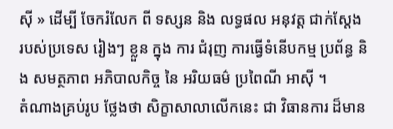ស៊ី » ដើម្បី ចែករំលែក ពី ទស្សន និង លទ្ធផល អនុវត្ត ជាក់ស្តែង របស់ប្រទេស រៀងៗ ខ្លួន ក្នុង ការ ជំរុញ ការធ្វើទំនើបកម្ម ប្រព័ន្ធ និង សមត្ថភាព អភិបាលកិច្ច នៃ អរិយធម៌ ប្រពៃណី អាស៊ី ។
តំណាងគ្រប់រូប ថ្លែងថា សិក្ខាសាលាលើកនេះ ជា វិធានការ ដ៏មាន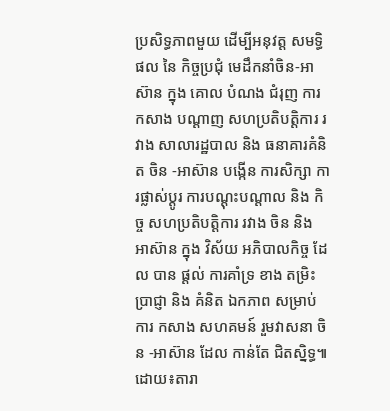ប្រសិទ្ធភាពមួយ ដើម្បីអនុវត្ត សមទ្ធិផល នៃ កិច្ចប្រជុំ មេដឹកនាំចិន-អាស៊ាន ក្នុង គោល បំណង ជំរុញ ការកសាង បណ្តាញ សហប្រតិបត្តិការ រវាង សាលារដ្ឋបាល និង ធនាគារគំនិត ចិន -អាស៊ាន បង្កើន ការសិក្សា ការផ្លាស់ប្តូរ ការបណ្តុះបណ្តាល និង កិច្ច សហប្រតិបត្តិការ រវាង ចិន និង អាស៊ាន ក្នុង វិស័យ អភិបាលកិច្ច ដែល បាន ផ្តល់ ការគាំទ្រ ខាង តម្រិះ ប្រាជ្ញា និង គំនិត ឯកភាព សម្រាប់ ការ កសាង សហគមន៍ រួមវាសនា ចិន -អាស៊ាន ដែល កាន់តែ ជិតស្និទ្ធ៕ដោយ៖តារា